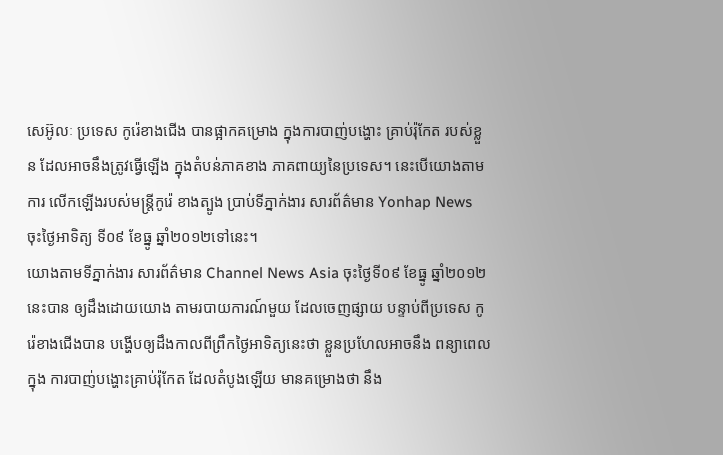សេអ៊ូលៈ ប្រទេស កូរ៉េខាងជើង បានផ្អាកគម្រោង ក្នុងការបាញ់បង្ហោះ គ្រាប់រ៉ុកែត របស់ខ្លួន ដែលអាចនឹងត្រូវធ្វើឡើង ក្នុងតំបន់ភាគខាង ភាគពាយ្យនៃប្រទេស។ នេះបើយោងតាមការ លើកឡើងរបស់មន្ត្រីកូរ៉េ ខាងត្បូង បា្រប់ទីភ្នាក់ងារ សារព័ត៌មាន Yonhap News ចុះថ្ងៃអាទិត្យ ទី០៩ ខែធ្នូ ឆ្នាំ២០១២ទៅនេះ។
យោងតាមទីភ្នាក់ងារ សារព័ត៌មាន Channel News Asia ចុះថ្ងៃទី០៩ ខែធ្នូ ឆ្នាំ២០១២នេះបាន ឲ្យដឹងដោយយោង តាមរបាយការណ៍មួយ ដែលចេញផ្សាយ បន្ទាប់ពីប្រទេស កូរ៉េខាងជើងបាន បង្ហើបឲ្យដឹងកាលពីព្រឹកថ្ងៃអាទិត្យនេះថា ខ្លួនប្រហែលអាចនឹង ពន្យាពេលក្នុង ការបាញ់បង្ហោះគ្រាប់រ៉ុកែត ដែលតំបូងឡើយ មានគម្រោងថា នឹង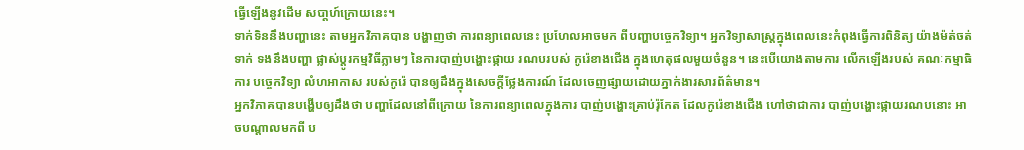ធ្វើឡើងនូវដើម សបា្តហ៍ក្រោយនេះ។
ទាក់ទិននឹងបញ្ហានេះ តាមអ្នកវិភាគបាន បង្ហាញថា ការពន្យាពេលនេះ ប្រហែលអាចមក ពីបញ្ហាបចេ្ចកវិទ្យា។ អ្នកវិទ្យាសាស្រ្តក្នុងពេលនេះកំពុងធ្វើការពិនិត្យ យ៉ាងម៉ត់ចត់ទាក់ ទងនឹងបញ្ហា ផ្លាស់ប្តូរកម្មវិធីភ្លាមៗ នៃការបាញ់បង្ហោះផ្កាយ រណបរបស់ កូរ៉េខាងជើង ក្នុងហេតុផលមួយចំនួន។ នេះបើយោងតាមការ លើកឡើងរបស់ គណៈកម្មាធិការ បច្ចេកវិទ្យា លំហអាកាស របស់កូរ៉េ បានឲ្យដឹងក្នុងសេចក្តីថ្លែងការណ៍ ដែលចេញផ្សាយដោយភ្នាក់ងារសារព័ត៌មាន។
អ្នកវិភាគបានបង្ហើបឲ្យដឹងថា បញ្ហាដែលនៅពីក្រោយ នៃការពន្យាពេលក្នុងការ បាញ់បង្ហោះគ្រាប់រ៉ុកែត ដែលកូរ៉េខាងជើង ហៅថាជាការ បាញ់បង្ហោះផ្កាយរណបនោះ អាចបណ្តាលមកពី ប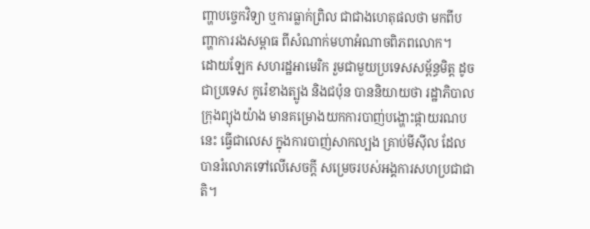ញ្ហាបច្ចេកវិទ្យា ឬការធ្លាក់ព្រិល ជាជាងហេតុផលថា មកពីបញ្ហាការរងសម្ពាធ ពីសំណាក់មហាអំណាចពិភពលោក។
ដោយឡែក សហរដ្ឋអាមេរិក រួមជាមួយប្រទេសសម្ព័ន្ធមិត្ត ដូចជាប្រទេស កូរ៉េខាងត្បូង និងជប៉ុន បាននិយាយថា រដ្ឋាភិបាលក្រុងព្យុងយ៉ាង មានគម្រោងយកការបាញ់បង្ហោះផ្កាយរណបនេះ ធ្វើជាលេស ក្នុងការបាញ់សាកល្បង គ្រាប់មីស៊ីល ដែលបានរំលោភទៅលើសេចក្តី សម្រេចរបស់អង្គការសហប្រជាជាតិ។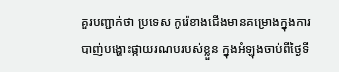គួរបញ្ជាក់ថា ប្រទេស កូរ៉េខាងជើងមានគម្រោងក្នុងការ បាញ់បង្ហោះផ្កាយរណបរបស់ខ្លួន ក្នុងអំឡុងចាប់ពីថ្ងៃទី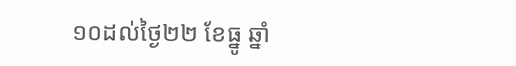១០ដល់ថ្ងៃ២២ ខែធ្នូ ឆ្នាំ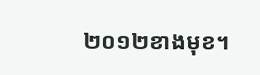២០១២ខាងមុខ។